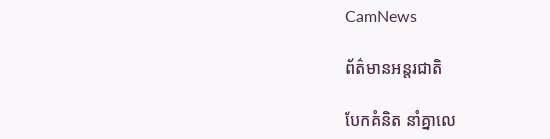CamNews

ព័ត៌មានអន្តរជាតិ

បែកគំនិត នាំគ្នាលេ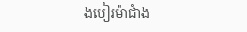ងបៀរម៉ាជាំង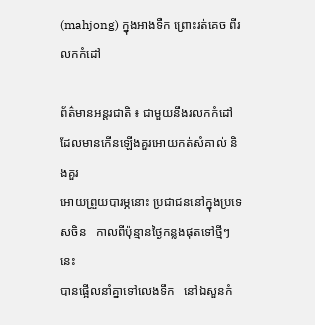(mahjong) ក្នុងអាងទឺក ព្រោះរត់គេច ពីរលកកំដៅ

ព័ត៌មានអន្តរជាតិ ៖ ជាមួយនឹងរលកកំដៅ ដែលមានកើនឡើងគួរអោយកត់សំគាល់ និងគួរ
អោយព្រួយបារម្ភនោះ ប្រជាជននៅក្នុងប្រទេសចិន   កាលពីប៉ុន្មានថ្ងៃកន្លងផុតទៅថ្មីៗនេះ
បានផ្អើលនាំគ្នាទៅលេងទឹក   នៅឯសួនកំ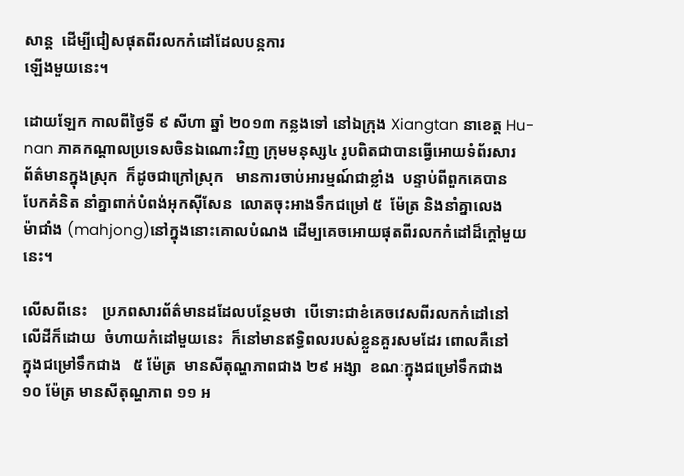សាន្ត  ដើម្បីជៀសផុតពីរលកកំដៅដែលបន្កការ
ឡើងមួយនេះ។

ដោយឡែក កាលពីថ្ងៃទី ៩ សីហា ឆ្នាំ ២០១៣ កន្លងទៅ នៅឯក្រុង Xiangtan នាខេត្ត Hu-
nan ភាគកណ្តាលប្រទេសចិនឯណោះវិញ ក្រុមមនុស្ស៤ រូបពិតជាបានធ្វើអោយទំព័រសារ
ព័ត៌មានក្នុងស្រុក  ក៏ដូចជាក្រៅស្រុក   មានការចាប់អារម្មណ៍ជាខ្លាំង  បន្ទាប់ពីពួកគេបាន
បែកគំនិត នាំគ្នាពាក់បំពង់អុកស៊ីសែន  លោតចុះអាងទឹកជម្រៅ ៥  ម៉ែត្រ និងនាំគ្នាលេង
ម៉ាជាំង (mahjong)នៅក្នុងនោះគោលបំណង ដើម្បគេចអោយផុតពីរលកកំដៅដ៏ក្តៅមួយ
នេះ។

លើសពីនេះ    ប្រភពសារព័ត៌មានដដែលបន្ថែមថា  បើទោះជាខំគេចវេសពីរលកកំដៅនៅ
លើដីក៏ដោយ  ចំហាយកំដៅមួយនេះ  ក៏នៅមានឥទ្ធិពលរបស់ខ្លួនគួរសមដែរ ពោលគឺនៅ
ក្នុងជម្រៅទឹកជាង   ៥ ម៉ែត្រ  មានសីតុណ្ហភាពជាង ២៩ អង្សា  ខណៈក្នុងជម្រៅទឹកជាង
១០ ម៉ែត្រ មានសីតុណ្ហភាព ១១ អ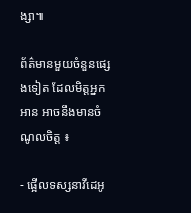ង្សា៕

ព័ត៌មានមួយចំនួនផ្សេងទៀត ដែលមិត្តអ្នកអាន អាចនឹងមានចំណូលចិត្ត ៖

- ផ្អើលទស្សនាវីដេអូ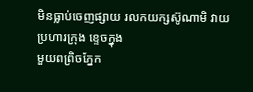មិនធ្លាប់ចេញផ្សាយ រលកយក្សស៊ូណាមិ វាយប្រហារក្រុង ខ្ទេចក្នុង
មួយពព្រិចភ្នែក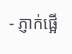- ភ្ញាក់ផ្អើ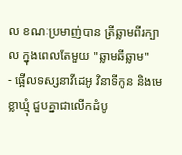ល ខណៈប្រមាញ់បាន ត្រីឆ្លាមពីរក្បាល ក្នុងពេលតែមួយ "ឆ្លាមឆីឆ្លាម"
- ផ្អើលទស្សនាវីដេអូ វិនាទីកូន និងមេខ្លាឃ្មុំ ជួបគ្នាជាលើកដំបូ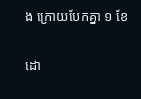ង ក្រោយបែកគ្នា ១ ខែ

ដោ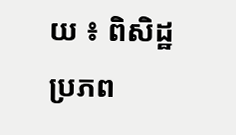យ ៖ ពិសិដ្ឋ
ប្រភព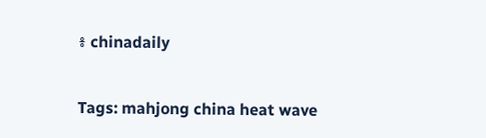៖ chinadaily


Tags: mahjong china heat wave